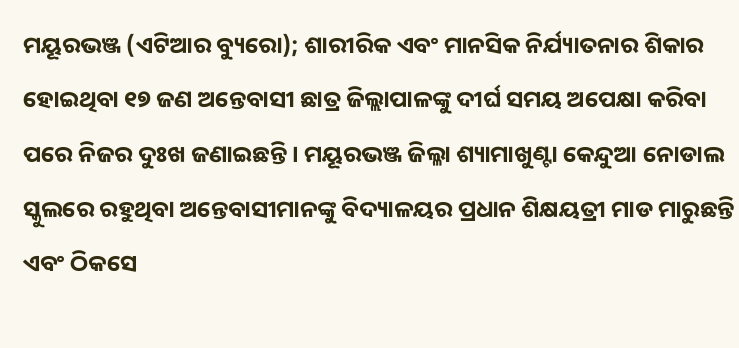ମୟୂରଭଞ୍ଜ (ଏଟିଆର ବ୍ୟୁରୋ); ଶାରୀରିକ ଏବଂ ମାନସିକ ନିର୍ଯ୍ୟାତନାର ଶିକାର ହୋଇଥିବା ୧୭ ଜଣ ଅନ୍ତେବାସୀ ଛାତ୍ର ଜିଲ୍ଲାପାଳଙ୍କୁ ଦୀର୍ଘ ସମୟ ଅପେକ୍ଷା କରିବା ପରେ ନିଜର ଦୁଃଖ ଜଣାଇଛନ୍ତି । ମୟୂରଭଞ୍ଜ ଜିଲ୍ଳା ଶ୍ୟାମାଖୁଣ୍ଟା କେନ୍ଦୁଆ ନୋଡାଲ ସ୍କୁଲରେ ରହୁଥିବା ଅନ୍ତେବାସୀମାନଙ୍କୁ ବିଦ୍ୟାଳୟର ପ୍ରଧାନ ଶିକ୍ଷୟତ୍ରୀ ମାଡ ମାରୁଛନ୍ତି ଏବଂ ଠିକସେ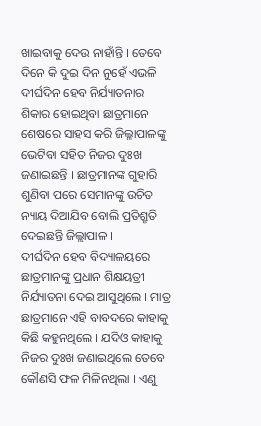ଖାଇବାକୁ ଦେଉ ନାହାଁନ୍ତି । ତେବେ ଦିନେ କି ଦୁଇ ଦିନ ନୁହେଁ ଏଭଳି ଦୀର୍ଘଦିନ ହେବ ନିର୍ଯ୍ୟାତନାର ଶିକାର ହୋଇଥିବା ଛାତ୍ରମାନେ ଶେଷରେ ସାହସ କରି ଜିଲ୍ଳାପାଳଙ୍କୁ ଭେଟିବା ସହିତ ନିଜର ଦୁଃଖ ଜଣାଇଛନ୍ତି । ଛାତ୍ରମାନଙ୍କ ଗୁହାରି ଶୁଣିବା ପରେ ସେମାନଙ୍କୁ ଉଚିତ ନ୍ୟାୟ ଦିଆଯିବ ବୋଲି ପ୍ରତିଶ୍ରୃତି ଦେଇଛନ୍ତି ଜିଲ୍ଲାପାଳ ।
ଦୀର୍ଘଦିନ ହେବ ବିଦ୍ୟାଳୟରେ ଛାତ୍ରମାନଙ୍କୁ ପ୍ରଧାନ ଶିକ୍ଷୟତ୍ରୀ ନିର୍ଯ୍ୟାତନା ଦେଇ ଆସୁଥିଲେ । ମାତ୍ର ଛାତ୍ରମାନେ ଏହି ବାବଦରେ କାହାକୁ କିଛି କହୁନଥିଲେ । ଯଦିଓ କାହାକୁ ନିଜର ଦୁଃଖ ଜଣାଇଥିଲେ ତେବେ କୌଣସି ଫଳ ମିଳିନଥିଲା । ଏଣୁ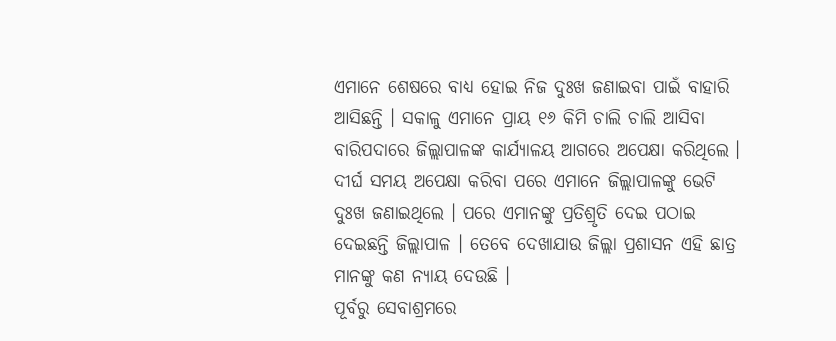ଏମାନେ ଶେଷରେ ବାଧ୍ୟ ହୋଇ ନିଜ ଦୁଃଖ ଜଣାଇବା ପାଇଁ ବାହାରି ଆସିଛନ୍ତି । ସକାଳୁ ଏମାନେ ପ୍ରାୟ ୧୬ କିମି ଚାଲି ଚାଲି ଆସିବା ବାରିପଦାରେ ଜିଲ୍ଲାପାଳଙ୍କ କାର୍ଯ୍ୟାଳୟ ଆଗରେ ଅପେକ୍ଷା କରିଥିଲେ । ଦୀର୍ଘ ସମୟ ଅପେକ୍ଷା କରିବା ପରେ ଏମାନେ ଜିଲ୍ଲାପାଳଙ୍କୁ ଭେଟି ଦୁଃଖ ଜଣାଇଥିଲେ । ପରେ ଏମାନଙ୍କୁ ପ୍ରତିଶ୍ରୃତି ଦେଇ ପଠାଇ ଦେଇଛନ୍ତି ଜିଲ୍ଲାପାଳ । ତେବେ ଦେଖାଯାଉ ଜିଲ୍ଲା ପ୍ରଶାସନ ଏହି ଛାତ୍ର ମାନଙ୍କୁ କଣ ନ୍ୟାୟ ଦେଉଛି ।
ପୂର୍ବରୁ ସେବାଶ୍ରମରେ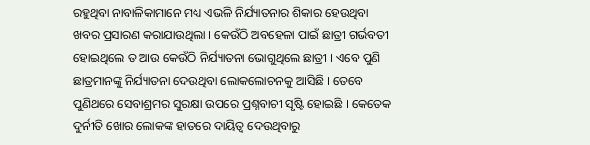ରହୁଥିବା ନାବାଳିକାମାନେ ମଧ୍ୟ ଏଭଳି ନିର୍ଯ୍ୟାତନାର ଶିକାର ହେଉଥିବା ଖବର ପ୍ରସାରଣ କରାଯାଉଥିଲା । କେଉଁଠି ଅବହେଳା ପାଇଁ ଛାତ୍ରୀ ଗର୍ଭବତୀ ହୋଇଥିଲେ ତ ଆଉ କେଉଁଠି ନିର୍ଯ୍ୟାତନା ଭୋଗୁଥିଲେ ଛାତ୍ରୀ । ଏବେ ପୁଣି ଛାତ୍ରମାନଙ୍କୁ ନିର୍ଯ୍ୟାତନା ଦେଉଥିବା ଲୋକଲୋଚନକୁ ଆସିଛି । ତେବେ ପୁଣିଥରେ ସେବାଶ୍ରମର ସୁରକ୍ଷା ଉପରେ ପ୍ରଶ୍ନବାଚୀ ସୃଷ୍ଟି ହୋଇଛି । କେତେକ ଦୁର୍ନୀତି ଖୋର ଲୋକଙ୍କ ହାତରେ ଦାୟିତ୍ୱ ଦେଉଥିବାରୁ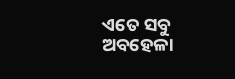ଏତେ ସବୁ ଅବହେଳା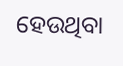ହେଉଥିବା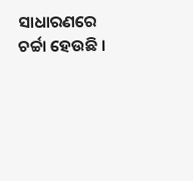ସାଧାରଣରେ ଚର୍ଚ୍ଚା ହେଉଛି ।